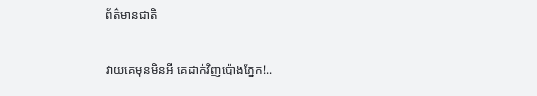ព័ត៌មានជាតិ

វាយគេមុនមិនអី គេដាក់វិញប៉ោងភ្នែក!..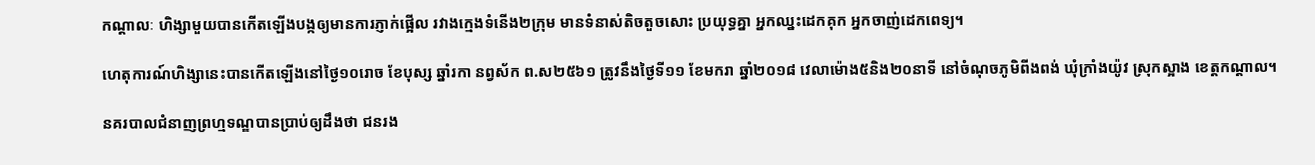កណ្តាលៈ ហិង្សាមួយបានកើតឡើងបង្កឲ្យមានការភ្ញាក់ផ្អើល រវាងក្មេងទំនើង២ក្រុម មានទំនាស់តិចតួចសោះ ប្រយុទ្ធគ្នា អ្នកឈ្នះដេកគុក អ្នកចាញ់ដេកពេទ្យ។

ហេតុការណ៍ហិង្សានេះបានកើតឡើងនៅថ្ងៃ១០រោច ខែបុស្ស ឆ្នាំរកា នព្វស័ក ព.ស២៥៦១ ត្រូវនឹងថ្ងៃទី១១ ខែមករា ឆ្នាំ២០១៨ វេលាម៉ោង៥និង២០នាទី នៅចំណុចភូមិពីងពង់ ឃុំក្រាំងយ៉ូវ ស្រុកស្អាង ខេត្តកណ្ដាល។

នគរបាលជំនាញព្រហ្មទណ្ឌបានប្រាប់ឲ្យដឹងថា ជនរង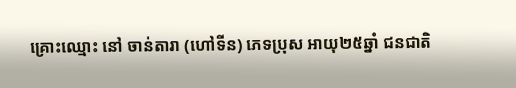គ្រោះឈ្មោះ នៅ ចាន់តារា (ហៅទីន) ភេទប្រុស អាយុ២៥ឆ្នាំ ជនជាតិ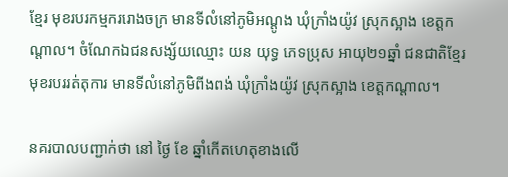ខ្មែរ មុខរបរកម្មកររោងចក្រ មានទីលំនៅភូមិអណ្តូង ឃុំក្រាំងយ៉ូវ ស្រុកស្អាង ខេត្តកណ្ដាល។ ចំណែកឯជនសង្ស័យឈ្មោះ យន យុទ្ធ ភេទប្រុស អាយុ២១ឆ្នាំ ជនជាតិខ្មែរ មុខរបររត់តុការ មានទីលំនៅភូមិពីងពង់ ឃុំក្រាំងយ៉ូវ ស្រុកស្អាង ខេត្តកណ្ដាល។

នគរបាលបញ្ជាក់ថា នៅ ថ្ងៃ ខែ ឆ្នាំកើតហេតុខាងលើ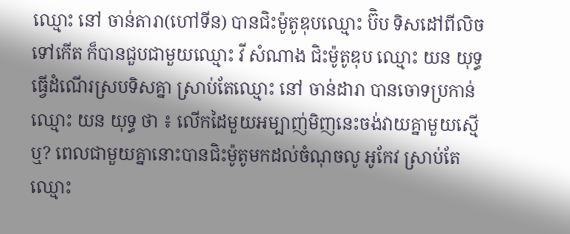ឈ្មោះ នៅ ចាន់តារា(ហៅទីន) បានជិះម៉ូតូឌុបឈ្មោះ ប៊ិប ទិសដៅពីលិចទៅកើត ក៏បានជួបជាមួយឈ្មោះ វី សំណាង ជិះម៉ូតូឌុប ឈ្មោះ យន យុទ្ធ ធ្វើដំណើរស្របទិសគ្នា ស្រាប់តែឈ្មោះ នៅ ចាន់ដារា បានចោទប្រកាន់ឈ្មោះ យន យុទ្ធ ថា ៖ លើកដៃមួយអម្បាញ់មិញនេះចង់វាយគ្នាមួយស្មើឬ? ពេលជាមួយគ្នានោះបានជិះម៉ូតូមកដល់ចំណុចលូ អូកែវ ស្រាប់តែឈ្មោះ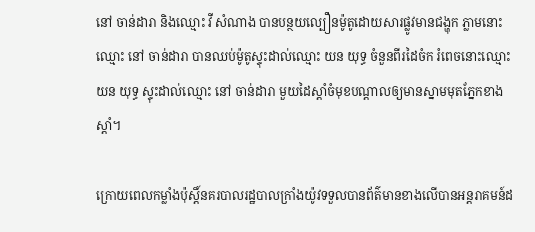នៅ ចាន់ដារា និងឈ្មោះ វី សំណាង បានបន្ថយល្បឿនម៉ូតូដោយសារផ្លូវមានជង្ហុក ភ្លាមនោះឈ្មោះ នៅ ចាន់ដារា បានឈប់ម៉ូតូស្ទុះដាល់ឈ្មោះ យន យុទ្ធ ចំនួនពីរដៃចំក រំពេចនោះឈ្មោះ យន យុទ្ធ ស្ទុះដាល់ឈ្មោះ នៅ ចាន់ដារា មួយដៃស្ដាំចំមុខបណ្ដាលឲ្យមានស្នាមមុតភ្នែកខាងស្ដាំ។

ក្រោយពេលកម្លាំងប៉ុស្ដិ៍នគរបាលរដ្ឋបាលក្រាំងយ៉ូវទទួលបានព័ត៌មានខាងលើបានអន្តរាគមន៍ដ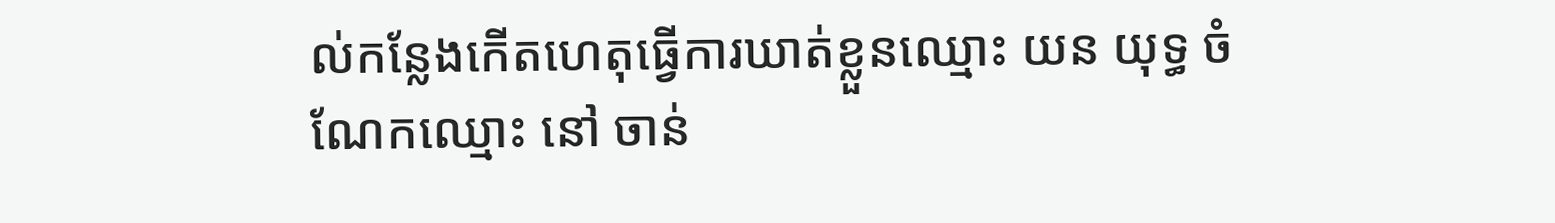ល់កន្លែងកើតហេតុធ្វើការឃាត់ខ្លួនឈ្មោះ យន យុទ្ធ ចំណែកឈ្មោះ នៅ ចាន់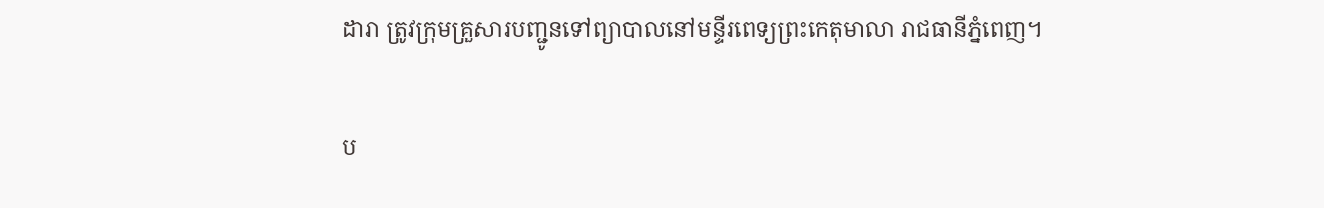ដារា ត្រូវក្រុមគ្រួសារបញ្ជូនទៅព្យាបាលនៅមន្ទីរពេទ្យព្រះកេតុមាលា រាជធានីភ្នំពេញ។

ប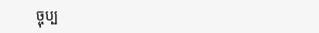ច្ចុប្ប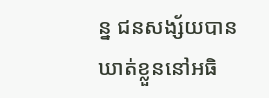ន្ន ជនសង្ស័យបានឃាត់ខ្លួននៅអធិ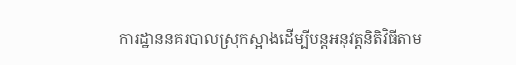ការដ្ឋាននគរបាលស្រុកស្អាងដើម្បីបន្ដអនុវត្តនិតិវិធីតាម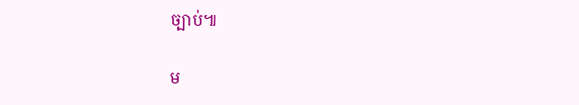ច្បាប់៕

ម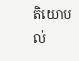តិយោបល់